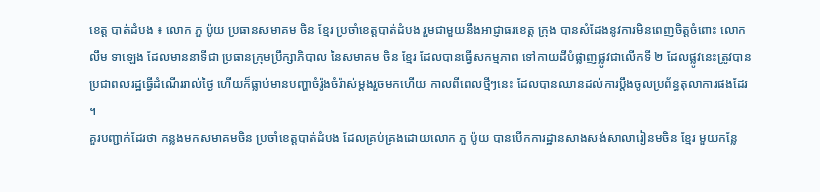ខេត្ត បាត់ដំបង ៖ លោក ភួ ប៉ូយ ប្រធានសមាគម ចិន ខ្មែរ ប្រចាំខេត្តបាត់ដំបង រួមជាមួយនឹងអាជ្ញាធរខេត្ត ក្រុង បានសំដែងនូវការមិនពេញចិត្តចំពោះ លោក លឹម ទាឡេង ដែលមាននាទីជា ប្រធានក្រុមប្រឹក្សាភិបាល នៃសមាគម ចិន ខ្មែរ ដែលបានធ្វើសកម្មភាព ទៅកាយដីបំផ្លាញផ្លូវជាលើកទី ២ ដែលផ្លូវនេះត្រូវបានប្រជាពលរដ្ឋធ្វើដំណើររាល់ថ្ងៃ ហើយក៏ធ្លាប់មានបញ្ហាចំរ៉ូងចំរ៉ាស់ម្តងរួចមកហើយ កាលពីពេលថ្មីៗនេះ ដែលបានឈានដល់ការប្តឹងចូលប្រព័ន្ធតុលាការផងដែរ ។
គួរបញ្ជាក់ដែរថា កន្លងមកសមាគមចិន ប្រចាំខេត្តបាត់ដំបង ដែលគ្រប់គ្រងដោយលោក ភួ ប៉ូយ បានបើកការដ្ឋានសាងសង់សាលារៀនមចិន ខ្មែរ មួយកន្លែ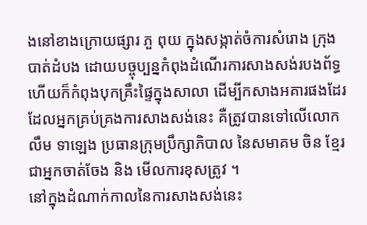ងនៅខាងក្រោយផ្សារ ភួ ពុយ ក្នុងសង្កាត់ចំការសំរោង ក្រុងបាត់ដំបង ដោយបច្ចុប្បន្នកំពុងដំណើរការសាងសង់របងព័ទ្ធ ហើយក៏កំពុងបុកគ្រឹះផ្ទៃក្នុងសាលា ដើម្បីកសាងអគារផងដែរ ដែលអ្នកគ្រប់គ្រងការសាងសង់នេះ គឺត្រូវបានទៅលើលោក លឹម ទាឡេង ប្រធានក្រុមប្រឹក្សាភិបាល នៃសមាគម ចិន ខ្មែរ ជាអ្នកចាត់ចែង និង មើលការខុសត្រូវ ។
នៅក្នុងដំណាក់កាលនៃការសាងសង់នេះ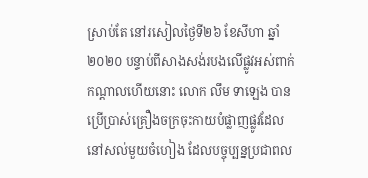ស្រាប់តែ នៅរសៀលថ្ងៃទី២៦ ខែសីហា ឆ្នាំ២០២០ បន្ទាប់ពីសាងសង់របងលើផ្លូវអស់ពាក់កណ្តាលហើយនោះ លោក លឹម ទាឡេង បានប្រើប្រាស់គ្រឿងចក្រចុះកាយបំផ្លាញផ្លូវដែលនៅសល់មួយចំហៀង ដែលបច្ចុប្បន្នប្រជាពល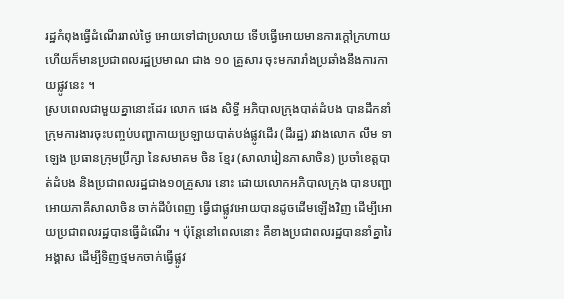រដ្ឋកំពុងធ្វើដំណើររាល់ថ្ងៃ អោយទៅជាប្រលាយ ទើបធ្វើអោយមានការក្តៅក្រហាយ ហើយក៏មានប្រជាពលរដ្ឋប្រមាណ ជាង ១០ គ្រួសារ ចុះមករារាំងប្រឆាំងនឹងការកាយផ្លូវនេះ ។
ស្របពេលជាមួយគ្នានោះដែរ លោក ផេង សិទ្ធី អភិបាលក្រុងបាត់ដំបង បានដឹកនាំក្រុមការងារចុះបញ្ចប់បញ្ហាកាយប្រឡាយបាត់បង់ផ្លូវដើរ (ដីរដ្ឋ) រវាងលោក លឹម ទាឡេង ប្រធានក្រុមប្រឹក្សា នៃសមាគម ចិន ខ្មែរ (សាលារៀនភាសាចិន) ប្រចាំខេត្តបាត់ដំបង និងប្រជាពលរដ្ឋជាង១០គ្រួសារ នោះ ដោយលោកអភិបាលក្រុង បានបញ្ជាអោយភាគីសាលាចិន ចាក់ដីបំពេញ ធ្វើជាផ្លូវអោយបានដូចដើមឡើងវិញ ដើម្បីអោយប្រជាពលរដ្ឋបានធ្វើដំណើរ ។ ប៉ុន្តែនៅពេលនោះ គឺខាងប្រជាពលរដ្ឋបាននាំគ្នារៃអង្គាស ដើម្បីទិញថ្មមកចាក់ធ្វើផ្លូវ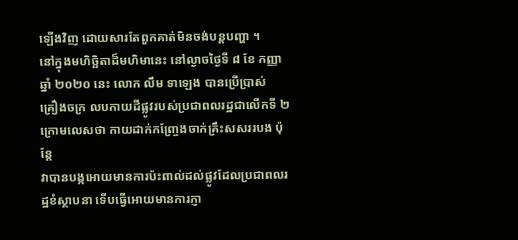ឡើងវិញ ដោយសារតែពួកគាត់មិនចង់បន្តបញ្ហា ។
នៅក្នុងមហិច្ឆិតាដ៏មហិមានេះ នៅល្ងាចថ្ងៃទី ៨ ខែ កញ្ញា ឆ្នាំ ២០២០ នេះ លោក លឹម ទាឡេង បានប្រើប្រាស់
គ្រឿងចក្រ លបកាយដីផ្លូវរបស់ប្រជាពលរដ្ឋជាលើកទី ២ ក្រោមលេសថា កាយដាក់កញ្រ្ចែងចាក់គ្រឹះសសររបង ប៉ុន្តែ
វាបានបង្កអោយមានការប៉ះពាល់ដល់ផ្លូវដែលប្រជាពលរដ្ឋខំស្ថាបនា ទើបធ្វើអោយមានការភ្ញា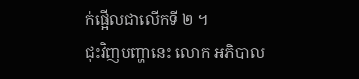ក់ផ្អើលជាលើកទី ២ ។
ជុះវិញបញ្ហានេះ លោក អភិបាល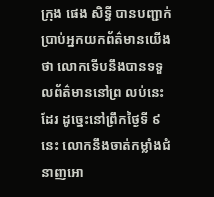ក្រុង ផេង សិទ្ធី បានបញ្ជាក់ប្រាប់អ្នកយកព័ត៌មានយើង ថា លោកទើបនឹងបានទទួលព័ត៌មាននៅព្រ លប់នេះដែរ ដូច្នេះនៅព្រឹកថ្ងៃទី ៩ នេះ លោកនឹងចាត់កម្លាំងជំនាញអោ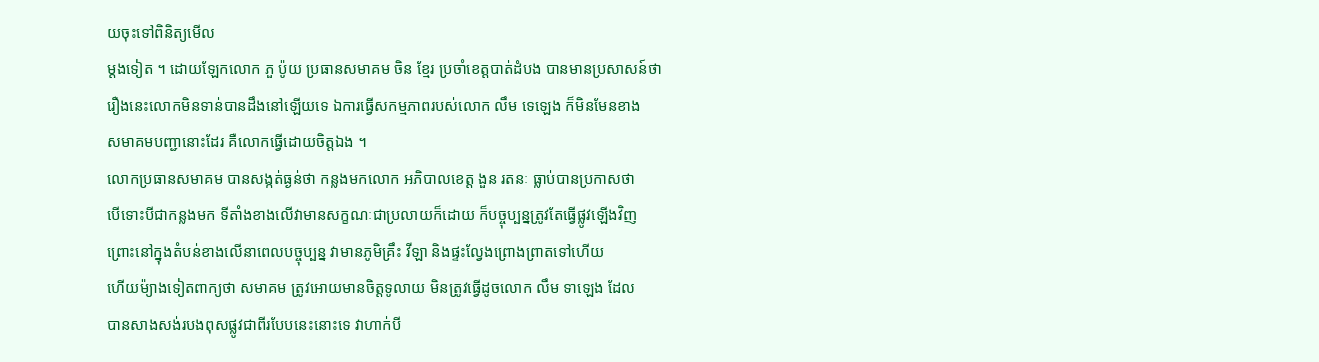យចុះទៅពិនិត្យមើល
ម្តងទៀត ។ ដោយឡែកលោក ភួ ប៉ូយ ប្រធានសមាគម ចិន ខ្មែរ ប្រចាំខេត្តបាត់ដំបង បានមានប្រសាសន៍ថា
រឿងនេះលោកមិនទាន់បានដឹងនៅឡើយទេ ឯការធ្វើសកម្មភាពរបស់លោក លឹម ទេឡេង ក៏មិនមែនខាង
សមាគមបញ្ជានោះដែរ គឺលោកធ្វើដោយចិត្តឯង ។
លោកប្រធានសមាគម បានសង្កត់ធ្ងន់ថា កន្លងមកលោក អភិបាលខេត្ត ងួន រតនៈ ធ្លាប់បានប្រកាសថា
បើទោះបីជាកន្លងមក ទីតាំងខាងលើវាមានសក្ខណៈជាប្រលាយក៏ដោយ ក៏បច្ចុប្បន្នត្រូវតែធ្វើផ្លូវឡើងវិញ
ព្រោះនៅក្នុងតំបន់ខាងលើនាពេលបច្ចុប្បន្ន វាមានភូមិគ្រឹះ វីឡា និងផ្ទះល្វែងព្រោងព្រាតទៅហើយ
ហើយម៉្យាងទៀតពាក្យថា សមាគម ត្រូវអោយមានចិត្តទូលាយ មិនត្រូវធ្វើដូចលោក លឹម ទាឡេង ដែល
បានសាងសង់របងពុសផ្លូវជាពីរបែបនេះនោះទេ វាហាក់បី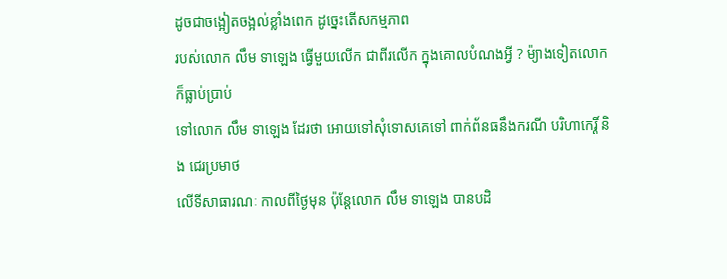ដូចជាចង្អៀតចង្អល់ខ្លាំងពេក ដូច្នេះតើសកម្មភាព
របស់លោក លឹម ទាឡេង ធ្វើមួយលើក ជាពីរលើក ក្នុងគោលបំណងអ្វី ? ម៉្យាងទៀតលោកក៏ធ្លាប់ប្រាប់
ទៅលោក លឹម ទាឡេង ដែរថា អោយទៅសុំទោសគេទៅ ពាក់ព័នធនឹងករណី បរិហាកេរ្តិ៍ និង ជេរប្រមាថ
លើទីសាធារណៈ កាលពីថ្ងៃមុន ប៉ុន្តែលោក លឹម ទាឡេង បានបដិ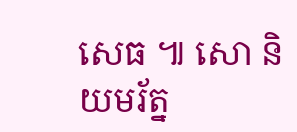សេធ ៕ សោ និយមរ័ត្ន